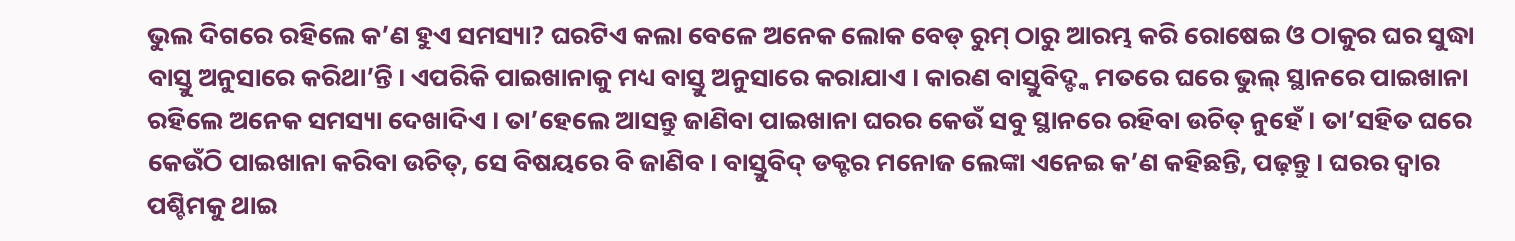ଭୁଲ ଦିଗରେ ରହିଲେ କ’ଣ ହୁଏ ସମସ୍ୟା? ଘରଟିଏ କଲା ବେଳେ ଅନେକ ଲୋକ ବେଡ୍ ରୁମ୍ ଠାରୁ ଆରମ୍ଭ କରି ରୋଷେଇ ଓ ଠାକୁର ଘର ସୁଦ୍ଧା ବାସ୍ତୁ ଅନୁସାରେ କରିଥା’ନ୍ତି । ଏପରିକି ପାଇଖାନାକୁ ମଧ୍ୟ ବାସ୍ତୁ ଅନୁସାରେ କରାଯାଏ । କାରଣ ବାସ୍ତୁବିଦ୍ଙ୍କ ମତରେ ଘରେ ଭୁଲ୍ ସ୍ଥାନରେ ପାଇଖାନା ରହିଲେ ଅନେକ ସମସ୍ୟା ଦେଖାଦିଏ । ତା’ହେଲେ ଆସନ୍ତୁ ଜାଣିବା ପାଇଖାନା ଘରର କେଉଁ ସବୁ ସ୍ଥାନରେ ରହିବା ଉଚିତ୍ ନୁହେଁ । ତା’ସହିତ ଘରେ କେଉଁଠି ପାଇଖାନା କରିବା ଉଚିତ୍, ସେ ବିଷୟରେ ବି ଜାଣିବ । ବାସ୍ତୁବିଦ୍ ଡକ୍ଟର ମନୋଜ ଲେଙ୍କା ଏନେଇ କ’ଣ କହିଛନ୍ତି, ପଢ଼ନ୍ତୁ । ଘରର ଦ୍ୱାର ପଶ୍ଚିମକୁ ଥାଇ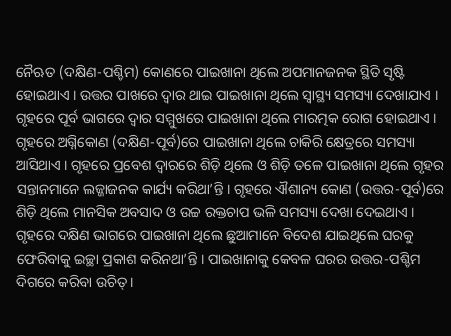ନୈଋତ (ଦକ୍ଷିଣ-ପଶ୍ଚିମ) କୋଣରେ ପାଇଖାନା ଥିଲେ ଅପମାନଜନକ ସ୍ଥିତି ସୃଷ୍ଟି ହୋଇଥାଏ । ଉତ୍ତର ପାଖରେ ଦ୍ୱାର ଥାଇ ପାଇଖାନା ଥିଲେ ସ୍ୱାସ୍ଥ୍ୟ ସମସ୍ୟା ଦେଖାଯାଏ । ଗୃହରେ ପୂର୍ବ ଭାଗରେ ଦ୍ୱାର ସମ୍ମୁଖରେ ପାଇଖାନା ଥିଲେ ମାରତ୍ମକ ରୋଗ ହୋଇଥାଏ । ଗୃହରେ ଅଗ୍ନିକୋଣ (ଦକ୍ଷିଣ-ପୂର୍ବ)ରେ ପାଇଖାନା ଥିଲେ ଚାକିରି କ୍ଷେତ୍ରରେ ସମସ୍ୟା ଆସିଥାଏ । ଗୃହରେ ପ୍ରବେଶ ଦ୍ୱାରରେ ଶିଡ଼ି ଥିଲେ ଓ ଶିଡ଼ି ତଳେ ପାଇଖାନା ଥିଲେ ଗୃହର ସନ୍ତାନମାନେ ଲଜ୍ଜାଜନକ କାର୍ଯ୍ୟ କରିଥା’ନ୍ତି । ଗୃହରେ ଐଶାନ୍ୟ କୋଣ (ଉତ୍ତର-ପୂର୍ବ)ରେ ଶିଡ଼ି ଥିଲେ ମାନସିକ ଅବସାଦ ଓ ଉଚ୍ଚ ରକ୍ତଚାପ ଭଳି ସମସ୍ୟା ଦେଖା ଦେଇଥାଏ । ଗୃହରେ ଦକ୍ଷିଣ ଭାଗରେ ପାଇଖାନା ଥିଲେ ଛୁଆମାନେ ବିଦେଶ ଯାଇଥିଲେ ଘରକୁ ଫେରିବାକୁ ଇଚ୍ଛା ପ୍ରକାଶ କରିନଥା’ନ୍ତି । ପାଇଖାନାକୁ କେବଳ ଘରର ଉତ୍ତର-ପଶ୍ଚିମ ଦିଗରେ କରିବା ଉଚିତ୍ ।